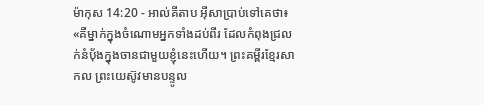ម៉ាកុស 14:20 - អាល់គីតាប អ៊ីសាប្រាប់ទៅគេថា៖ «គឺម្នាក់ក្នុងចំណោមអ្នកទាំងដប់ពីរ ដែលកំពុងជ្រលក់នំបុ័ងក្នុងចានជាមួយខ្ញុំនេះហើយ។ ព្រះគម្ពីរខ្មែរសាកល ព្រះយេស៊ូវមានបន្ទូល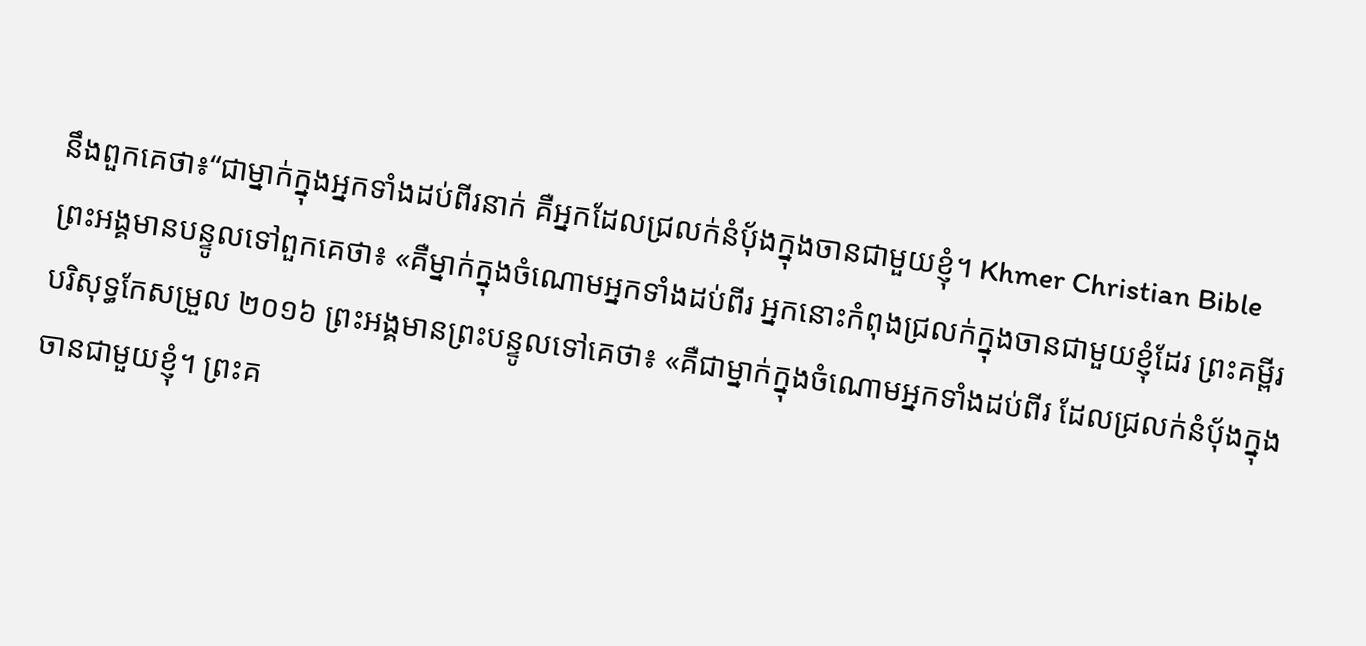នឹងពួកគេថា៖“ជាម្នាក់ក្នុងអ្នកទាំងដប់ពីរនាក់ គឺអ្នកដែលជ្រលក់នំបុ័ងក្នុងចានជាមួយខ្ញុំ។ Khmer Christian Bible ព្រះអង្គមានបន្ទូលទៅពួកគេថា៖ «គឺម្នាក់ក្នុងចំណោមអ្នកទាំងដប់ពីរ អ្នកនោះកំពុងជ្រលក់ក្នុងចានជាមួយខ្ញុំដែរ ព្រះគម្ពីរបរិសុទ្ធកែសម្រួល ២០១៦ ព្រះអង្គមានព្រះបន្ទូលទៅគេថា៖ «គឺជាម្នាក់ក្នុងចំណោមអ្នកទាំងដប់ពីរ ដែលជ្រលក់នំប៉័ងក្នុងចានជាមួយខ្ញុំ។ ព្រះគ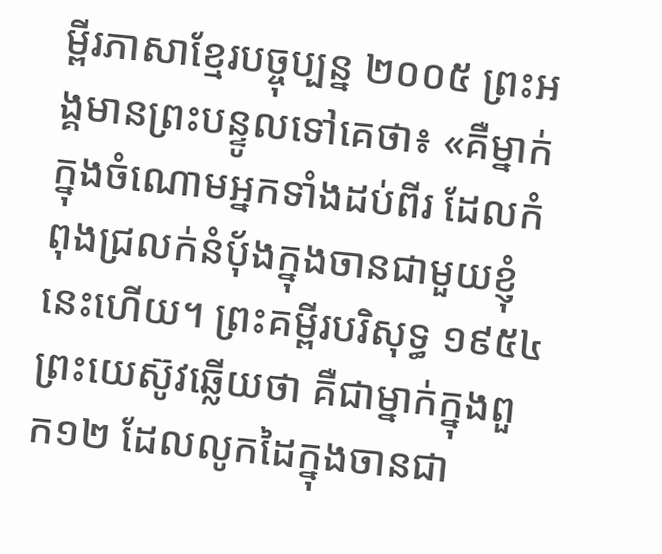ម្ពីរភាសាខ្មែរបច្ចុប្បន្ន ២០០៥ ព្រះអង្គមានព្រះបន្ទូលទៅគេថា៖ «គឺម្នាក់ក្នុងចំណោមអ្នកទាំងដប់ពីរ ដែលកំពុងជ្រលក់នំប៉័ងក្នុងចានជាមួយខ្ញុំនេះហើយ។ ព្រះគម្ពីរបរិសុទ្ធ ១៩៥៤ ព្រះយេស៊ូវឆ្លើយថា គឺជាម្នាក់ក្នុងពួក១២ ដែលលូកដៃក្នុងចានជា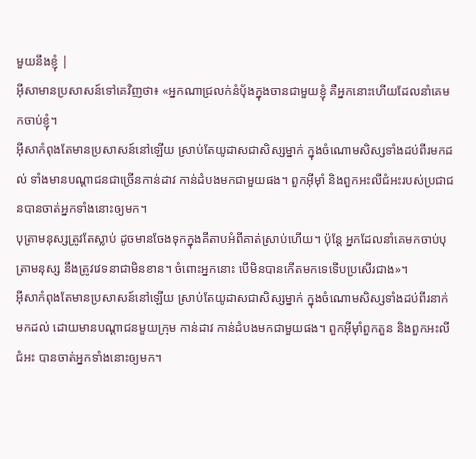មួយនឹងខ្ញុំ |
អ៊ីសាមានប្រសាសន៍ទៅគេវិញថា៖ «អ្នកណាជ្រលក់នំបុ័ងក្នុងចានជាមួយខ្ញុំ គឺអ្នកនោះហើយដែលនាំគេមកចាប់ខ្ញុំ។
អ៊ីសាកំពុងតែមានប្រសាសន៍នៅឡើយ ស្រាប់តែយូដាសជាសិស្សម្នាក់ ក្នុងចំណោមសិស្សទាំងដប់ពីរមកដល់ ទាំងមានបណ្ដាជនជាច្រើនកាន់ដាវ កាន់ដំបងមកជាមួយផង។ ពួកអ៊ីមុាំ និងពួកអះលីជំអះរបស់ប្រជាជនបានចាត់អ្នកទាំងនោះឲ្យមក។
បុត្រាមនុស្សត្រូវតែស្លាប់ ដូចមានចែងទុកក្នុងគីតាបអំពីគាត់ស្រាប់ហើយ។ ប៉ុន្ដែ អ្នកដែលនាំគេមកចាប់បុត្រាមនុស្ស នឹងត្រូវវេទនាជាមិនខាន។ ចំពោះអ្នកនោះ បើមិនបានកើតមកទេទើបប្រសើរជាង»។
អ៊ីសាកំពុងតែមានប្រសាសន៍នៅឡើយ ស្រាប់តែយូដាសជាសិស្សម្នាក់ ក្នុងចំណោមសិស្សទាំងដប់ពីរនាក់មកដល់ ដោយមានបណ្ដាជនមួយក្រុម កាន់ដាវ កាន់ដំបងមកជាមួយផង។ ពួកអ៊ីមុាំពួកតួន និងពួកអះលីជំអះ បានចាត់អ្នកទាំងនោះឲ្យមក។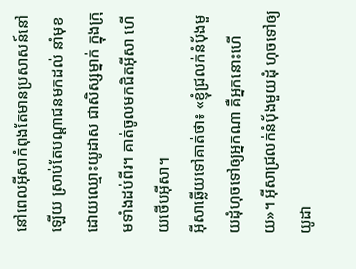នៅពេលអ៊ីសាកំពុងតែមានប្រសាសន៍នៅឡើយ ស្រាប់តែបណ្ដាជនមកដល់ នាំមុខដោយឈ្មោះយូដាស ជាសិស្សម្នាក់ ក្នុងក្រុមទាំងដប់ពីរ។ គាត់ចូលមកជិតអ៊ីសា ហើយថើបអ៊ីសា។
អ៊ីសាឆ្លើយទៅគាត់ថា៖ «ខ្ញុំជ្រលក់នំបុ័ងមួយដុំហុចទៅឲ្យអ្នកណា គឺអ្នកនោះហើយ»។ អ៊ីសាជ្រលក់នំបុ័ងមួយដុំ ហុចទៅឲ្យយូដា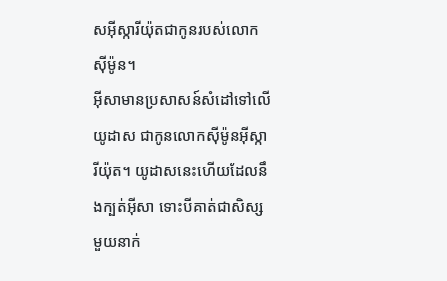សអ៊ីស្ការីយ៉ុតជាកូនរបស់លោកស៊ីម៉ូន។
អ៊ីសាមានប្រសាសន៍សំដៅទៅលើយូដាស ជាកូនលោកស៊ីម៉ូនអ៊ីស្ការីយ៉ុត។ យូដាសនេះហើយដែលនឹងក្បត់អ៊ីសា ទោះបីគាត់ជាសិស្សមួយនាក់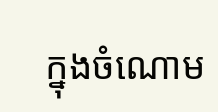ក្នុងចំណោម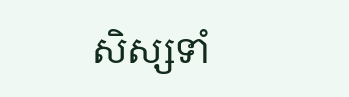សិស្សទាំ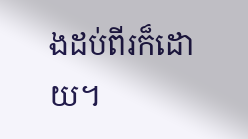ងដប់ពីរក៏ដោយ។